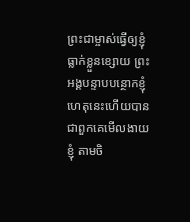ព្រះជាម្ចាស់ធ្វើឲ្យខ្ញុំធ្លាក់ខ្លួនខ្សោយ ព្រះអង្គបន្ទាបបន្ថោកខ្ញុំ ហេតុនេះហើយបានជាពួកគេមើលងាយខ្ញុំ តាមចិ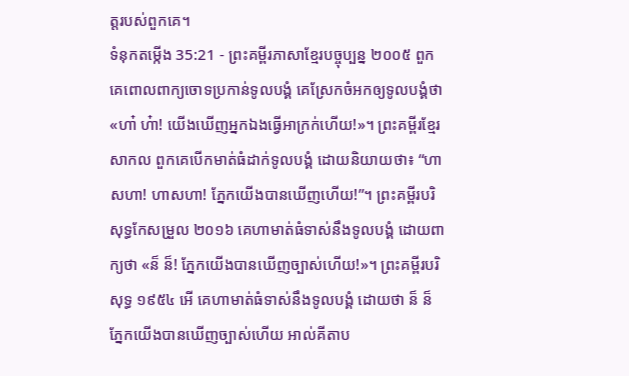ត្តរបស់ពួកគេ។
ទំនុកតម្កើង 35:21 - ព្រះគម្ពីរភាសាខ្មែរបច្ចុប្បន្ន ២០០៥ ពួកគេពោលពាក្យចោទប្រកាន់ទូលបង្គំ គេស្រែកចំអកឲ្យទូលបង្គំថា «ហា៎ ហ៎ា! យើងឃើញអ្នកឯងធ្វើអាក្រក់ហើយ!»។ ព្រះគម្ពីរខ្មែរសាកល ពួកគេបើកមាត់ធំដាក់ទូលបង្គំ ដោយនិយាយថា៖ “ហាសហា! ហាសហា! ភ្នែកយើងបានឃើញហើយ!”។ ព្រះគម្ពីរបរិសុទ្ធកែសម្រួល ២០១៦ គេហាមាត់ធំទាស់នឹងទូលបង្គំ ដោយពាក្យថា «ន៏ ន៏! ភ្នែកយើងបានឃើញច្បាស់ហើយ!»។ ព្រះគម្ពីរបរិសុទ្ធ ១៩៥៤ អើ គេហាមាត់ធំទាស់នឹងទូលបង្គំ ដោយថា ន៏ ន៏ ភ្នែកយើងបានឃើញច្បាស់ហើយ អាល់គីតាប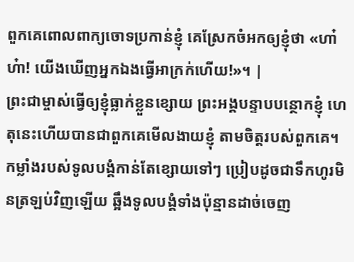ពួកគេពោលពាក្យចោទប្រកាន់ខ្ញុំ គេស្រែកចំអកឲ្យខ្ញុំថា «ហា៎ ហ៎ា! យើងឃើញអ្នកឯងធ្វើអាក្រក់ហើយ!»។ |
ព្រះជាម្ចាស់ធ្វើឲ្យខ្ញុំធ្លាក់ខ្លួនខ្សោយ ព្រះអង្គបន្ទាបបន្ថោកខ្ញុំ ហេតុនេះហើយបានជាពួកគេមើលងាយខ្ញុំ តាមចិត្តរបស់ពួកគេ។
កម្លាំងរបស់ទូលបង្គំកាន់តែខ្សោយទៅៗ ប្រៀបដូចជាទឹកហូរមិនត្រឡប់វិញឡើយ ឆ្អឹងទូលបង្គំទាំងប៉ុន្មានដាច់ចេញ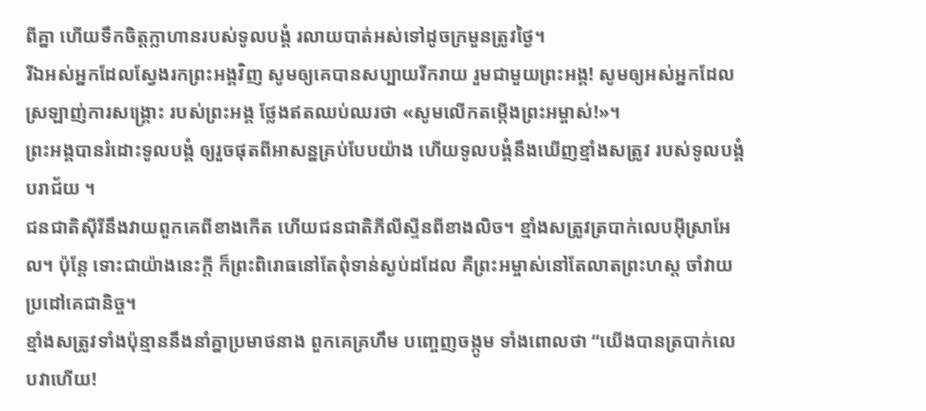ពីគ្នា ហើយទឹកចិត្តក្លាហានរបស់ទូលបង្គំ រលាយបាត់អស់ទៅដូចក្រមួនត្រូវថ្ងៃ។
រីឯអស់អ្នកដែលស្វែងរកព្រះអង្គវិញ សូមឲ្យគេបានសប្បាយរីករាយ រួមជាមួយព្រះអង្គ! សូមឲ្យអស់អ្នកដែលស្រឡាញ់ការសង្គ្រោះ របស់ព្រះអង្គ ថ្លែងឥតឈប់ឈរថា «សូមលើកតម្កើងព្រះអម្ចាស់!»។
ព្រះអង្គបានរំដោះទូលបង្គំ ឲ្យរួចផុតពីអាសន្នគ្រប់បែបយ៉ាង ហើយទូលបង្គំនឹងឃើញខ្មាំងសត្រូវ របស់ទូលបង្គំបរាជ័យ ។
ជនជាតិស៊ីរីនឹងវាយពួកគេពីខាងកើត ហើយជនជាតិភីលីស្ទីនពីខាងលិច។ ខ្មាំងសត្រូវត្របាក់លេបអ៊ីស្រាអែល។ ប៉ុន្តែ ទោះជាយ៉ាងនេះក្ដី ក៏ព្រះពិរោធនៅតែពុំទាន់ស្ងប់ដដែល គឺព្រះអម្ចាស់នៅតែលាតព្រះហស្ដ ចាំវាយប្រដៅគេជានិច្ច។
ខ្មាំងសត្រូវទាំងប៉ុន្មាននឹងនាំគ្នាប្រមាថនាង ពួកគេគ្រហឹម បញ្ចេញចង្កូម ទាំងពោលថា “យើងបានត្របាក់លេបវាហើយ!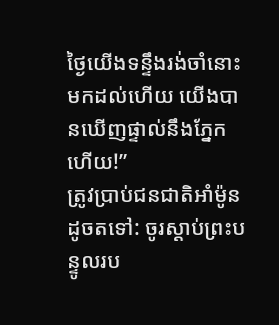ថ្ងៃយើងទន្ទឹងរង់ចាំនោះមកដល់ហើយ យើងបានឃើញផ្ទាល់នឹងភ្នែកហើយ!”
ត្រូវប្រាប់ជនជាតិអាំម៉ូនដូចតទៅ: ចូរស្ដាប់ព្រះបន្ទូលរប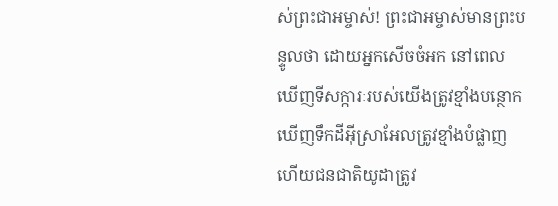ស់ព្រះជាអម្ចាស់! ព្រះជាអម្ចាស់មានព្រះបន្ទូលថា ដោយអ្នកសើចចំអក នៅពេលឃើញទីសក្ការៈរបស់យើងត្រូវខ្មាំងបន្ថោក ឃើញទឹកដីអ៊ីស្រាអែលត្រូវខ្មាំងបំផ្លាញ ហើយជនជាតិយូដាត្រូវ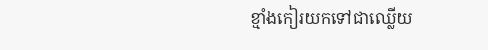ខ្មាំងកៀរយកទៅជាឈ្លើយ